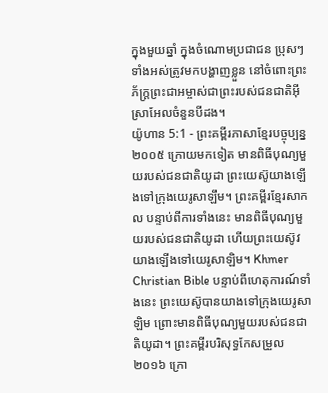ក្នុងមួយឆ្នាំ ក្នុងចំណោមប្រជាជន ប្រុសៗទាំងអស់ត្រូវមកបង្ហាញខ្លួន នៅចំពោះព្រះភ័ក្ត្រព្រះជាអម្ចាស់ជាព្រះរបស់ជនជាតិអ៊ីស្រាអែលចំនួនបីដង។
យ៉ូហាន 5:1 - ព្រះគម្ពីរភាសាខ្មែរបច្ចុប្បន្ន ២០០៥ ក្រោយមកទៀត មានពិធីបុណ្យមួយរបស់ជនជាតិយូដា ព្រះយេស៊ូយាងឡើងទៅក្រុងយេរូសាឡឹម។ ព្រះគម្ពីរខ្មែរសាកល បន្ទាប់ពីការទាំងនេះ មានពិធីបុណ្យមួយរបស់ជនជាតិយូដា ហើយព្រះយេស៊ូវយាងឡើងទៅយេរូសាឡិម។ Khmer Christian Bible បន្ទាប់ពីហេតុការណ៍ទាំងនេះ ព្រះយេស៊ូបានយាងទៅក្រុងយេរូសាឡិម ព្រោះមានពិធីបុណ្យមួយរបស់ជនជាតិយូដា។ ព្រះគម្ពីរបរិសុទ្ធកែសម្រួល ២០១៦ ក្រោ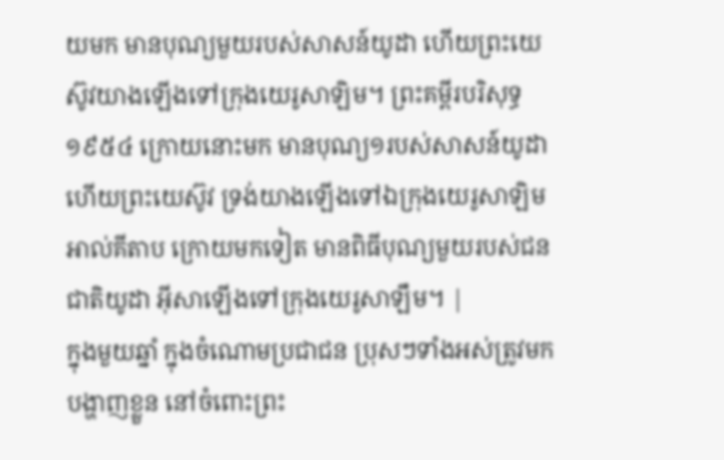យមក មានបុណ្យមួយរបស់សាសន៍យូដា ហើយព្រះយេស៊ូវយាងឡើងទៅក្រុងយេរូសាឡិម។ ព្រះគម្ពីរបរិសុទ្ធ ១៩៥៤ ក្រោយនោះមក មានបុណ្យ១របស់សាសន៍យូដា ហើយព្រះយេស៊ូវ ទ្រង់យាងឡើងទៅឯក្រុងយេរូសាឡិម អាល់គីតាប ក្រោយមកទៀត មានពិធីបុណ្យមួយរបស់ជនជាតិយូដា អ៊ីសាឡើងទៅក្រុងយេរូសាឡឹម។ |
ក្នុងមួយឆ្នាំ ក្នុងចំណោមប្រជាជន ប្រុសៗទាំងអស់ត្រូវមកបង្ហាញខ្លួន នៅចំពោះព្រះ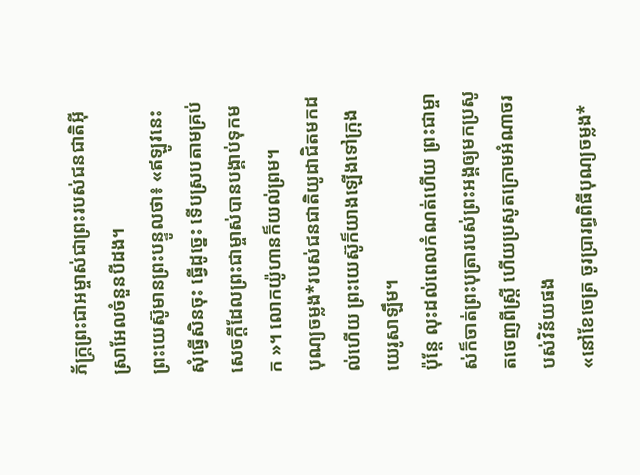ភ័ក្ត្រព្រះជាអម្ចាស់ជាព្រះរបស់ជនជាតិអ៊ីស្រាអែលចំនួនបីដង។
ព្រះយេស៊ូមានព្រះបន្ទូលថា៖ «ឥឡូវនេះ សុំធ្វើសិនចុះ ធ្វើដូច្នេះ ទើបស្របតាមគ្រប់សេចក្ដីដែលព្រះជាម្ចាស់បានបង្គាប់ទុកមក »។ លោកយ៉ូហានក៏យល់ព្រម។
បុណ្យចម្លង*របស់ជនជាតិយូដាជិតមកដល់ហើយ ព្រះយេស៊ូក៏យាងឡើងទៅក្រុងយេរូសាឡឹម។
ប៉ុន្តែ លុះដល់ពេលកំណត់ហើយ ព្រះជាម្ចាស់ក៏ចាត់ព្រះបុត្រារបស់ព្រះអង្គឲ្យមកប្រសូតចេញពីស្ត្រី ហើយប្រសូតក្រោមអំណាចរបស់វិន័យផង
«នៅខែចេត្រ ចូរប្រារព្ធពិធីបុណ្យចម្លង*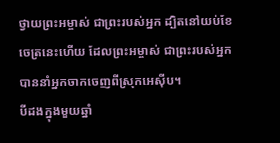ថ្វាយព្រះអម្ចាស់ ជាព្រះរបស់អ្នក ដ្បិតនៅយប់ខែចេត្រនេះហើយ ដែលព្រះអម្ចាស់ ជាព្រះរបស់អ្នក បាននាំអ្នកចាកចេញពីស្រុកអេស៊ីប។
បីដងក្នុងមួយឆ្នាំ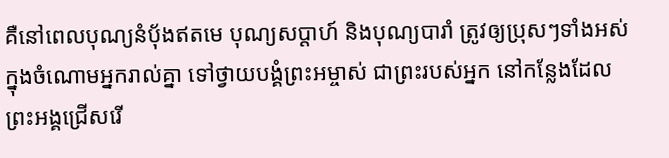គឺនៅពេលបុណ្យនំប៉័ងឥតមេ បុណ្យសប្ដាហ៍ និងបុណ្យបារាំ ត្រូវឲ្យប្រុសៗទាំងអស់ ក្នុងចំណោមអ្នករាល់គ្នា ទៅថ្វាយបង្គំព្រះអម្ចាស់ ជាព្រះរបស់អ្នក នៅកន្លែងដែលព្រះអង្គជ្រើសរើ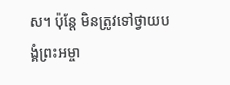ស។ ប៉ុន្តែ មិនត្រូវទៅថ្វាយបង្គំព្រះអម្ចា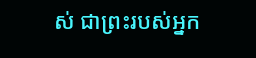ស់ ជាព្រះរបស់អ្នក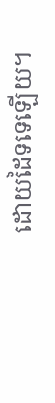ដោយដៃទទេឡើយ។